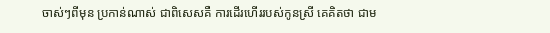ចាស់ៗពីមុន ប្រកាន់ណាស់ ជាពិសេសគឺ ការដើរហើររបស់កូនស្រី គេគិតថា ជាម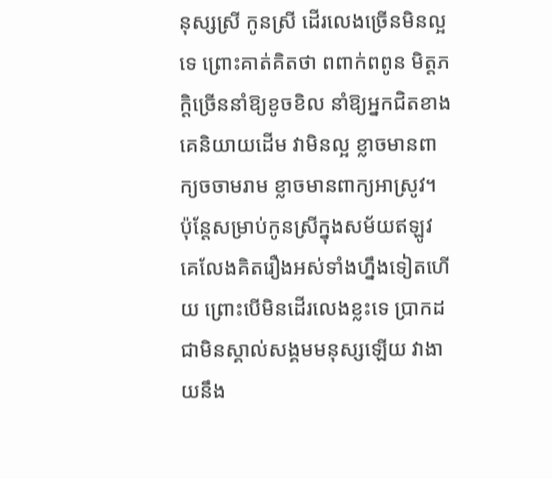នុស្សស្រី កូនស្រី ដើរលេងច្រើនមិនល្អទេ ព្រោះគាត់គិតថា ពពាក់ពពូន មិត្តភក្តិច្រើននាំឱ្យខូចខិល នាំឱ្យអ្នកជិតខាងគេនិយាយដើម វាមិនល្អ ខ្លាចមានពាក្យចចាមរាម ខ្លាចមានពាក្យអាស្រូវ។ ប៉ុន្តែសម្រាប់កូនស្រីក្នុងសម័យឥឡូវ គេលែងគិតរឿងអស់ទាំងហ្នឹងទៀតហើយ ព្រោះបើមិនដើរលេងខ្លះទេ ប្រាកដជាមិនស្គាល់សង្គមមនុស្សឡើយ វាងាយនឹង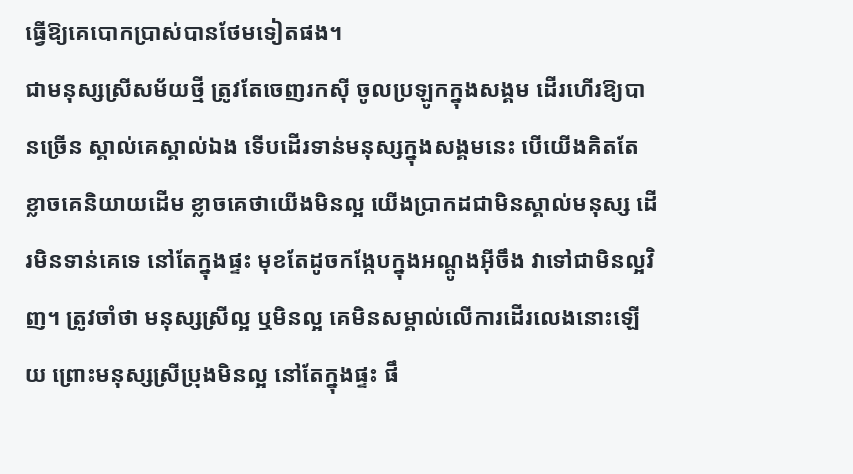ធ្វើឱ្យគេបោកប្រាស់បានថែមទៀតផង។
ជាមនុស្សស្រីសម័យថ្មី ត្រូវតែចេញរកស៊ី ចូលប្រឡូកក្នុងសង្គម ដើរហើរឱ្យបានច្រើន ស្គាល់គេស្គាល់ឯង ទើបដើរទាន់មនុស្សក្នុងសង្គមនេះ បើយើងគិតតែខ្លាចគេនិយាយដើម ខ្លាចគេថាយើងមិនល្អ យើងប្រាកដជាមិនស្គាល់មនុស្ស ដើរមិនទាន់គេទេ នៅតែក្នុងផ្ទះ មុខតែដូចកង្កែបក្នុងអណ្ដូងអ៊ីចឹង វាទៅជាមិនល្អវិញ។ ត្រូវចាំថា មនុស្សស្រីល្អ ឬមិនល្អ គេមិនសម្គាល់លើការដើរលេងនោះឡើយ ព្រោះមនុស្សស្រីប្រុងមិនល្អ នៅតែក្នុងផ្ទះ ផឹ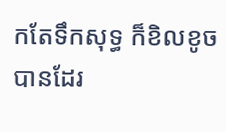កតែទឹកសុទ្ធ ក៏ខិលខូចបានដែរ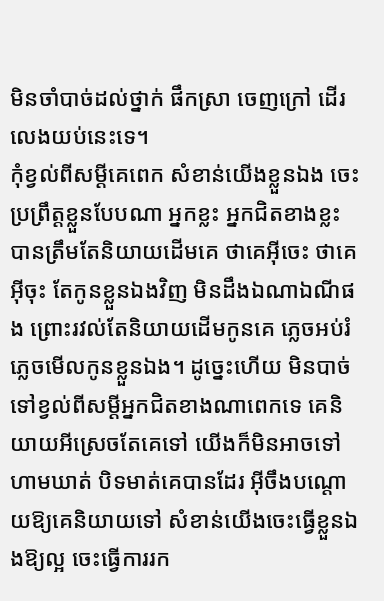មិនចាំបាច់ដល់ថ្នាក់ ផឹកស្រា ចេញក្រៅ ដើរលេងយប់នេះទេ។
កុំខ្វល់ពីសម្ដីគេពេក សំខាន់យើងខ្លួនឯង ចេះប្រព្រឹត្តខ្លួនបែបណា អ្នកខ្លះ អ្នកជិតខាងខ្លះ បានត្រឹមតែនិយាយដើមគេ ថាគេអ៊ីចេះ ថាគេអ៊ីចុះ តែកូនខ្លួនឯងវិញ មិនដឹងឯណាឯណីផង ព្រោះរវល់តែនិយាយដើមកូនគេ ភ្លេចអប់រំ ភ្លេចមើលកូនខ្លួនឯង។ ដូច្នេះហើយ មិនបាច់ទៅខ្វល់ពីសម្ដីអ្នកជិតខាងណាពេកទេ គេនិយាយអីស្រេចតែគេទៅ យើងក៏មិនអាចទៅហាមឃាត់ បិទមាត់គេបានដែរ អ៊ីចឹងបណ្ដោយឱ្យគេនិយាយទៅ សំខាន់យើងចេះធ្វើខ្លួនឯងឱ្យល្អ ចេះធ្វើការរក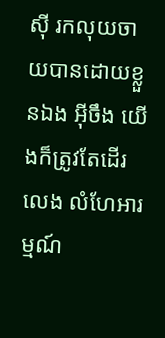ស៊ី រកលុយចាយបានដោយខ្លួនឯង អ៊ីចឹង យើងក៏ត្រូវតែដើរលេង លំហែអារម្មណ៍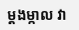ម្ដងម្កាល វា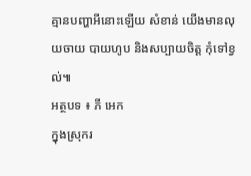គ្មានបញ្ហាអីនោះឡើយ សំខាន់ យើងមានលុយចាយ បាយហូប និងសប្បាយចិត្ត កុំទៅខ្វល់៕
អត្ថបទ ៖ ភី អេក
ក្នុងស្រុករ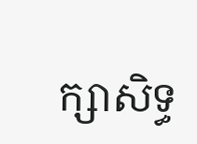ក្សាសិទ្ធ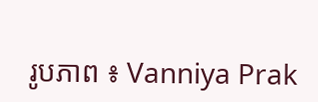រូបភាព ៖ Vanniya Prak